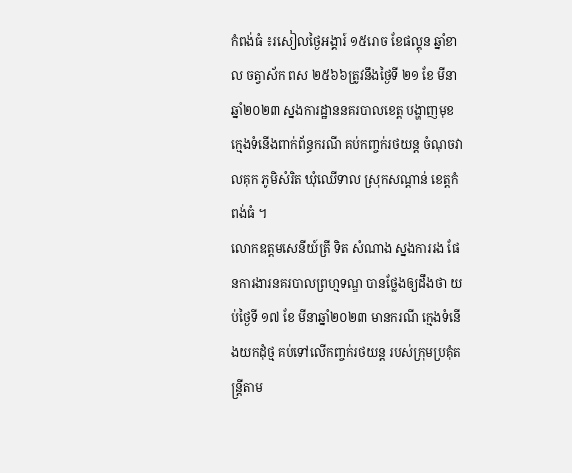កំពង់ធំ ៖រសៀលថ្ងៃអង្គារ៍ ១៥រោច ខែផល្គុន ឆ្នាំខាល ចត្វាស័ក ពស ២៥៦៦ត្រូវនឹងថ្ងៃទី ២១ ខែ មីនា ឆ្នាំ២០២៣ ស្នងការដ្ឋាននគរបាលខេត្ត បង្ហាញមុខក្មេងទំនើងពាក់ព័ន្ធករណី គប់កញ្ចក់រថយន្ត ចំណុចវាលគុក ភូមិសំរិត ឃុំឈើទាល ស្រុកសណ្តាន់ ខេត្តកំពង់ធំ ។
លោកឧត្តមសេនីយ៍ត្រី ទិត សំណាង ស្នងការរង ផែនការងារនគរបាលព្រហ្មទណ្ឌ បានថ្លែងឲ្យដឹងថា យប់ថ្ងៃទី ១៧ ខែ មីនាឆ្នាំ២០២៣ មានករណី ក្មេងទំនើងយកដុំថ្ម គប់ទៅលើកញ្ចក់រថយន្ត របស់ក្រុមប្រគុំតន្ត្រីតាម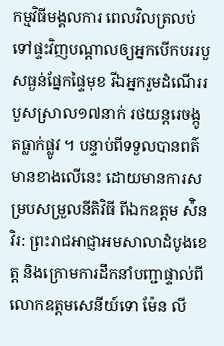កម្មវិធីមង្គលការ ពេលវិលត្រលប់ទៅផ្ទះវិញបណ្ដាលឲ្យអ្នកបើកបររបួសធ្ងន់ផ្នែកផ្ទៃមុខ រីឯអ្នករួមដំណើររបួសស្រាល១៧នាក់ រថយន្តរេចង្កូតធ្លាក់ផ្លូវ ។ បន្ទាប់ពីទទួលបានពត៌មានខាងលើនេះ ដោយមានការសម្របសម្រួលនីតិវិធី ពីឯកឧត្តម ស៉ិន វិរ: ព្រះរាជអាជ្ញាអមសាលាដំបូងខេត្ត និងក្រោមការដឹកនាំបញ្ជាផ្ទាល់ពីលោកឧត្តមសេនីយ៍ទោ ម៉ែន លី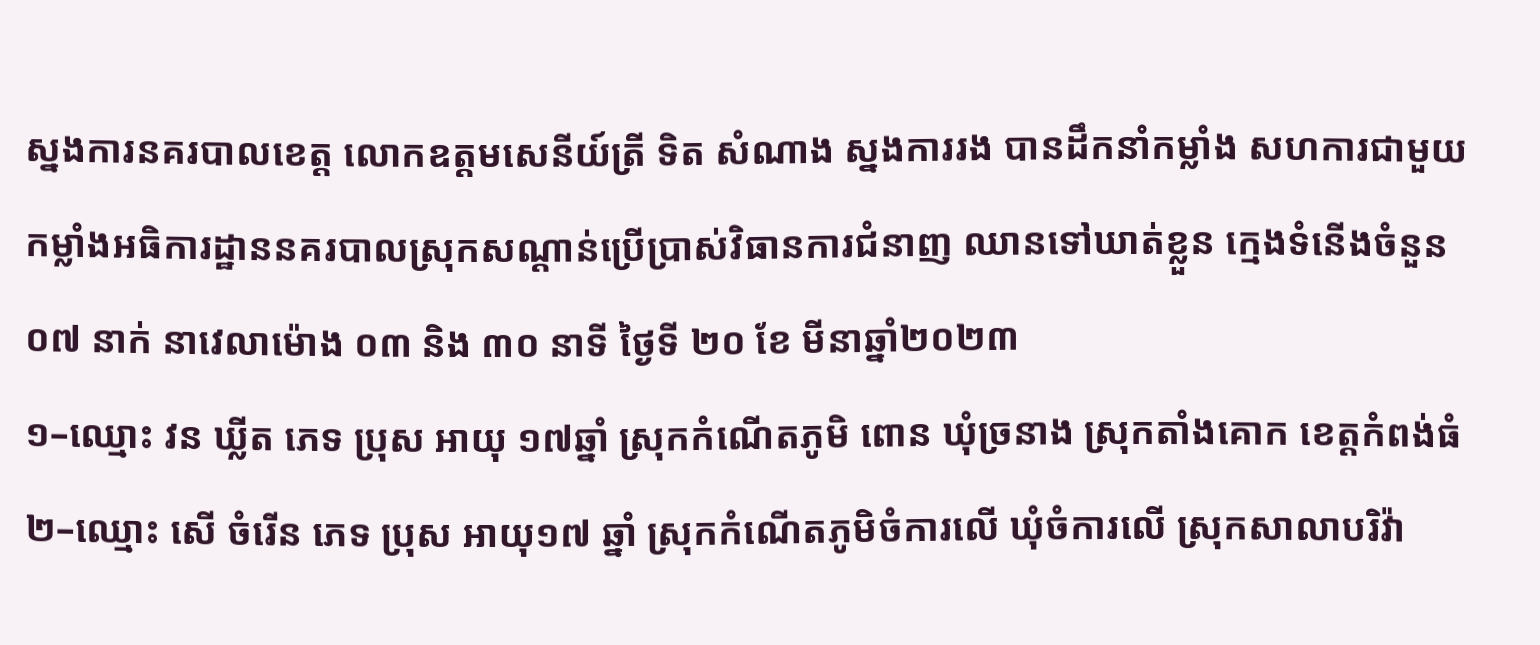ស្នងការនគរបាលខេត្ត លោកឧត្តមសេនីយ៍ត្រី ទិត សំណាង ស្នងការរង បានដឹកនាំកម្លាំង សហការជាមួយកម្លាំងអធិការដ្ឋាននគរបាលស្រុកសណ្តាន់ប្រើប្រាស់វិធានការជំនាញ ឈានទៅឃាត់ខ្លួន ក្មេងទំនើងចំនួន ០៧ នាក់ នាវេលាម៉ោង ០៣ និង ៣០ នាទី ថ្ងៃទី ២០ ខែ មីនាឆ្នាំ២០២៣
១–ឈ្មោះ វន ឃ្លីត ភេទ ប្រុស អាយុ ១៧ឆ្នាំ ស្រុកកំណើតភូមិ ពោន ឃុំច្រនាង ស្រុកតាំងគោក ខេត្តកំពង់ធំ
២–ឈ្មោះ សេី ចំរេីន ភេទ ប្រុស អាយុ១៧ ឆ្នាំ ស្រុកកំណើតភូមិចំការលើ ឃុំចំការលើ ស្រុកសាលាបរិវ៉ា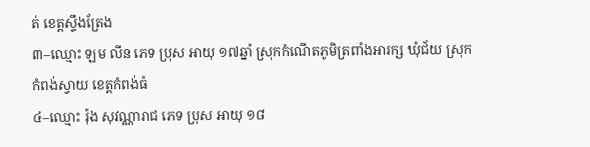ត់ ខេត្តស្ទឹងត្រែង
៣–ឈ្មោះ ឡម លីន ភេទ ប្រុស អាយុ ១៧ឆ្នាំ ស្រុកកំណើតភូមិត្រពាំងអារក្ស ឃុំជ័យ ស្រុកកំពង់ស្វាយ ខេត្តកំពង់ធំ
៤–ឈ្មោះ រ៉ុង សុវណ្ណារាជ ភេទ ប្រុស អាយុ ១៨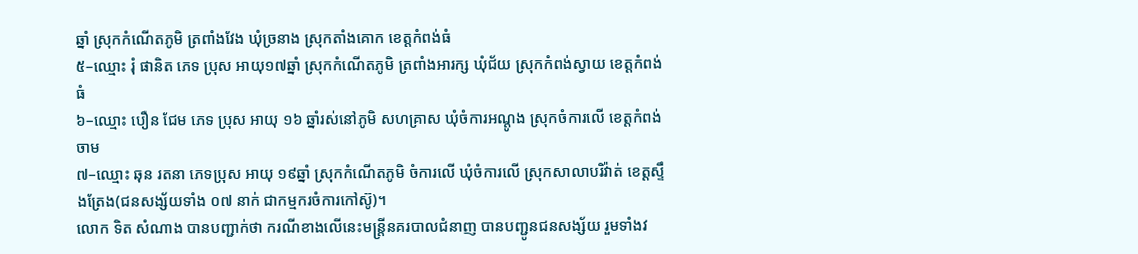ឆ្នាំ ស្រុកកំណេីតភូមិ ត្រពាំងវែង ឃុំច្រនាង ស្រុកតាំងគោក ខេត្តកំពង់ធំ
៥–ឈ្មោះ រុំ ផានិត ភេទ ប្រុស អាយុ១៧ឆ្នាំ ស្រុកកំណើតភូមិ ត្រពាំងអារក្ស ឃុំជ័យ ស្រុកកំពង់ស្វាយ ខេត្តកំពង់ធំ
៦–ឈ្មោះ បឿន ជែម ភេទ ប្រុស អាយុ ១៦ ឆ្នាំរស់នៅភូមិ សហគ្រាស ឃុំចំការអណ្តូង ស្រុកចំការលើ ខេត្តកំពង់ចាម
៧–ឈ្មោះ ឆុន រតនា ភេទប្រុស អាយុ ១៩ឆ្នាំ ស្រុកកំណើតភូមិ ចំការលើ ឃុំចំការលើ ស្រុកសាលាបរិវ៉ាត់ ខេត្តស្ទឹងត្រែង(ជនសង្ស័យទាំង ០៧ នាក់ ជាកម្មករចំការកៅស៊ូ)។
លោក ទិត សំណាង បានបញ្ជាក់ថា ករណីខាងលើនេះមន្ត្រីនគរបាលជំនាញ បានបញ្ជូនជនសង្ស័យ រួមទាំងវ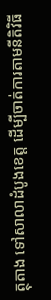ត្ថុតាង ទៅសាលាដំបូងខេត្ត ដើម្បីចាត់ការតាមនីតិវិធី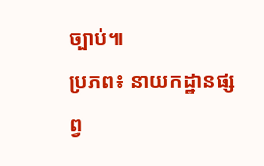ច្បាប់៕
ប្រភព៖ នាយកដ្ឋានផ្សព្វ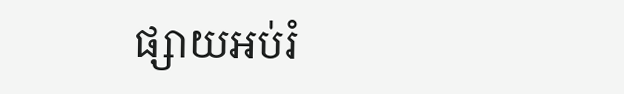ផ្សាយអប់រំ